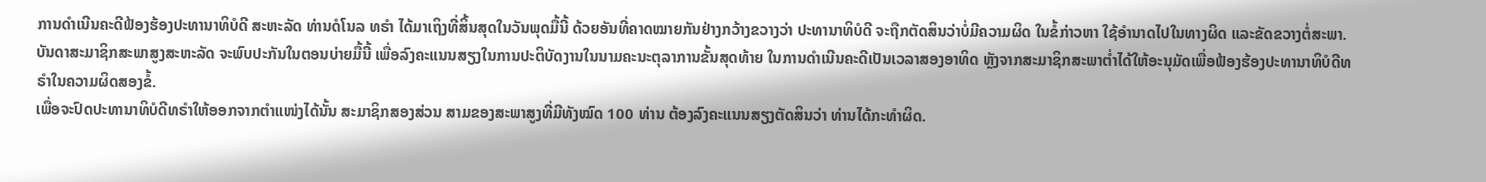ການດຳເນີນຄະດີຟ້ອງຮ້ອງປະທານາທິບໍດີ ສະຫະລັດ ທ່ານດໍໂນລ ທຣຳ ໄດ້ມາເຖິງທີ່ສິ້ນສຸດໃນວັນພຸດມື້ນີ້ ດ້ວຍອັນທີ່ຄາດໝາຍກັນຢ່າງກວ້າງຂວາງວ່າ ປະທານາທິບໍດີ ຈະຖືກຕັດສິນວ່າບໍ່ມີຄວາມຜິດ ໃນຂໍ້ກ່າວຫາ ໃຊ້ອຳນາດໄປໃນທາງຜິດ ແລະຂັດຂວາງຕໍ່ສະພາ.
ບັນດາສະມາຊິກສະພາສູງສະຫະລັດ ຈະພົບປະກັນໃນຕອນບ່າຍມື້ນີ້ ເພື່ອລົງຄະແນນສຽງໃນການປະຕິບັດງານໃນນາມຄະນະຕຸລາການຂັ້ນສຸດທ້າຍ ໃນການດຳເນີນຄະດີເປັນເວລາສອງອາທິດ ຫຼັງຈາກສະມາຊິກສະພາຕ່ຳໄດ້ໃຫ້ອະນຸມັດເພື່ອຟ້ອງຮ້ອງປະທານາທິບໍດີທຣຳໃນຄວາມຜິດສອງຂໍ້.
ເພື່ອຈະປົດປະທານາທິບໍດີທຣຳໃຫ້ອອກຈາກຕຳແໜ່ງໄດ້ນັ້ນ ສະມາຊິກສອງສ່ວນ ສາມຂອງສະພາສູງທີ່ມີທັງໝົດ 100 ທ່ານ ຕ້ອງລົງຄະແນນສຽງຕັດສິນວ່າ ທ່ານໄດ້ກະທຳຜິດ.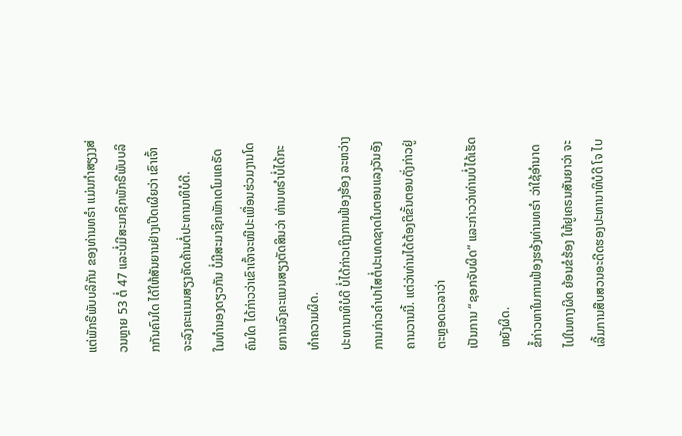ແຕ່ພັກຣີພັບບລິກັນ ຂອງທ່ານທຣຳ ແມ່ນກຳສຽງງສ່ວນຫຼາຍ 53 ຕໍ່ 47 ແລະບໍ່ມີສະມາຊິກພັກຣີພັບບລິກກັນຄົນໃດ ໄດ້ໃຫ້ສັນຍານຢ່າງເປີດເຜີຍວ່າ ເຂົາເຈົ້າຈະລົງຄະແນນສຽງຄັດຄ້ານຕໍ່ປະທານາທິບໍດີ.
ໃນທຳນອງດຽວກັນ ບໍ່ມີສະມາຊິກພັກເດໂມແຄຣັດຄົນໃດ ໄດ້ກ່າວວ່າເຂົາເຈົ້າຈະໜີປະເພື່ອນຮ່ວມງານໂດຍການລົງຄະແນນສຽງຕັດສິນວ່າ ທ່ານທຣຳບໍ່ໄດ້ກະທຳຄວາມຜິດ.
ປະທານາທິບໍດີ ບໍ່ໄດ້ກ່າວເຖິງການຟ້ອງຮ້ອງ ລະຫວ່າງການກ່າວຄຳປາໄສຕໍ່ປະເທດຊາດໃນຕອນແລງວັນອັງຄານວານນີ້. ແຕ່ວ່າທ່ານໄດ້ຕ້ອງຕິຂັ້ນຕອນດັ່ງກ່າວຢູ່ຕະຫຼອດເວລາວ່າ
ເປັນການ “ຊອກຈັບຜິດ” ແລະກ່າວວ່າທ່ານບໍ່ໄດ້ເຮັດຫຍັງຜິດ.
ຂໍ້ກ່າວຫາໃນການຟ້ອງຮອ້ງທ່ານທຣຳ ວ່າໃຊ້ອຳນາດໄປໃນທາງຜິດ ຍ້ອນຂໍຮ້ອງ ໃຫ້ຢູເຄຣນສັນຍາວ່າ ຈະເລີ້ມການສືບສວນອະດີດຮອງປະທານາທິບໍດີ ໂຈ ໄບ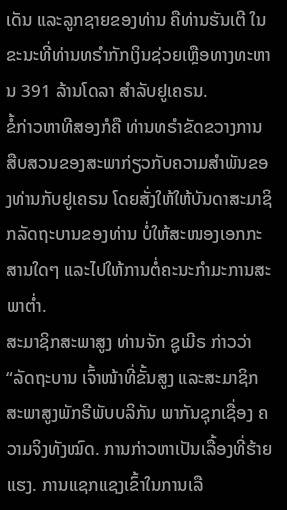ເດັນ ແລະລູກຊາຍຂອງທ່ານ ຄືທ່ານຮັນເຕີ ໃນຂະນະທີ່ທ່ານທຣຳກັກເງິນຊ່ວຍເຫຼືອທາງທະຫານ 391 ລ້ານໂດລາ ສຳລັບຢູເຄຣນ.
ຂໍ້ກ່າວຫາທີສອງກໍຄື ທ່ານທຣຳຂັດຂວາງການສືບສວນຂອງສະພາກ່ຽວກັບຄວາມສຳພັນຂອງທ່ານກັບຢູເຄຣນ ໂດຍສັ່ງໃຫ້ໃຫ້ບັນດາສະມາຊິກລັດຖະບານຂອງທ່ານ ບໍ່ໃຫ້ສະໜອງເອກກະສານໃດໆ ແລະໄປໃຫ້ການຕໍ່ຄະນະກຳມະການສະພາຕ່ຳ.
ສະມາຊິກສະພາສູງ ທ່ານຈັກ ຊູເມີຣ ກ່າວວ່າ “ລັດຖະບານ ເຈົ້າໜ້າທີ່ຂັ້ນສູງ ແລະສະມາຊິກສະພາສູງພັກຣີພັບບລິກັນ ພາກັນຊຸກເຊື່ອງ ຄວາມຈິງທັງໝົດ. ການກ່າວຫາເປັນເລື້ອງທີ່ຮ້າຍແຮງ. ການແຊກແຊງເຂົ້າໃນການເລື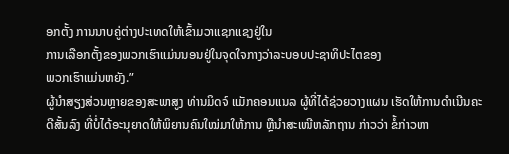ອກຕັ້ງ ການນາບຄູ່ຕ່າງປະເທດໃຫ້ເຂົ້າມວາແຊກແຊງຢູ່ໃນ
ການເລືອກຕັ້ງຂອງພວກເຮົາແມ່ນນອນຢູ່ໃນຈຸດໃຈກາງວ່າລະບອບປະຊາທິປະໄຕຂອງ
ພວກເຮົາແມ່ນຫຍັງ.”
ຜູ້ນຳສຽງສ່ວນຫຼາຍຂອງສະພາສູງ ທ່ານມິດຈ໌ ແມັກຄອນແນລ ຜູ້ທີ່ໄດ້ຊ່ວຍວາງແຜນ ເຮັດໃຫ້ການດຳເນີນຄະດີສັ້ນລົງ ທີ່ບໍ່ໄດ້ອະນຸຍາດໃຫ້ພິຍານຄົນໃໝ່ມາໃຫ້ການ ຫຼືນຳສະເໜີຫລັກຖານ ກ່າວວ່າ ຂໍ້ກ່າວຫາ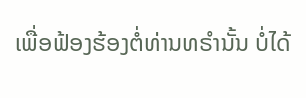ເພື່ອຟ້ອງຮ້ອງຕໍ່ທ່ານທຣຳນັ້ນ ບໍ່ໄດ້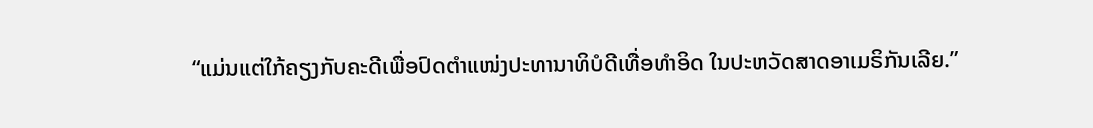“ແມ່ນແຕ່ໃກ້ຄຽງກັບຄະດີເພື່ອປົດຕຳແໜ່ງປະທານາທິບໍດີເທື່ອທຳອິດ ໃນປະຫວັດສາດອາເມຣິກັນເລີຍ.”